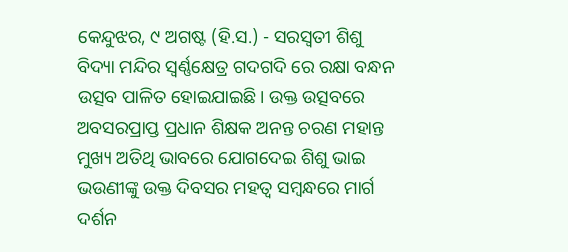କେନ୍ଦୁଝର, ୯ ଅଗଷ୍ଟ (ହି.ସ.) - ସରସ୍ୱତୀ ଶିଶୁ ବିଦ୍ୟା ମନ୍ଦିର ସ୍ୱର୍ଣ୍ଣକ୍ଷେତ୍ର ଗଦଗଦି ରେ ରକ୍ଷା ବନ୍ଧନ ଉତ୍ସବ ପାଳିତ ହୋଇଯାଇଛି। ଉକ୍ତ ଉତ୍ସବରେ ଅବସରପ୍ରାପ୍ତ ପ୍ରଧାନ ଶିକ୍ଷକ ଅନନ୍ତ ଚରଣ ମହାନ୍ତ ମୁଖ୍ୟ ଅତିଥି ଭାବରେ ଯୋଗଦେଇ ଶିଶୁ ଭାଇ ଭଉଣୀଙ୍କୁ ଉକ୍ତ ଦିବସର ମହତ୍ୱ ସମ୍ବନ୍ଧରେ ମାର୍ଗ ଦର୍ଶନ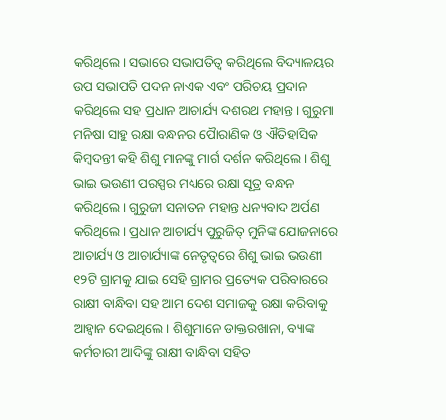କରିଥିଲେ। ସଭାରେ ସଭାପତିତ୍ୱ କରିଥିଲେ ବିଦ୍ୟାଳୟର ଉପ ସଭାପତି ପଦନ ନାଏକ ଏବଂ ପରିଚୟ ପ୍ରଦାନ କରିଥିଲେ ସହ ପ୍ରଧାନ ଆଚାର୍ଯ୍ୟ ଦଶରଥ ମହାନ୍ତ। ଗୁରୁମା ମନିଷା ସାହୁ ରକ୍ଷା ବନ୍ଧନର ପୈାରାଣିକ ଓ ଐତିହାସିକ କିମ୍ବଦନ୍ତୀ କହି ଶିଶୁ ମାନଙ୍କୁ ମାର୍ଗ ଦର୍ଶନ କରିଥିଲେ। ଶିଶୁ ଭାଇ ଭଉଣୀ ପରସ୍ପର ମଧ୍ୟରେ ରକ୍ଷା ସୂତ୍ର ବନ୍ଧନ କରିଥିଲେ। ଗୁରୁଜୀ ସନାତନ ମହାନ୍ତ ଧନ୍ୟବାଦ ଅର୍ପଣ କରିଥିଲେ। ପ୍ରଧାନ ଆଚାର୍ଯ୍ୟ ପୁରୁଜିତ୍ ମୁନିଙ୍କ ଯୋଜନାରେ ଆଚାର୍ଯ୍ୟ ଓ ଆଚାର୍ଯ୍ୟାଙ୍କ ନେତୃତ୍ୱରେ ଶିଶୁ ଭାଇ ଭଉଣୀ ୧୨ଟି ଗ୍ରାମକୁ ଯାଇ ସେହି ଗ୍ରାମର ପ୍ରତ୍ୟେକ ପରିବାରରେ ରାକ୍ଷୀ ବାନ୍ଧିବା ସହ ଆମ ଦେଶ ସମାଜକୁ ରକ୍ଷା କରିବାକୁ ଆହ୍ୱାନ ଦେଇଥିଲେ। ଶିଶୁମାନେ ଡାକ୍ତରଖାନା, ବ୍ୟାଙ୍କ କର୍ମଚାରୀ ଆଦିଙ୍କୁ ରାକ୍ଷୀ ବାନ୍ଧିବା ସହିତ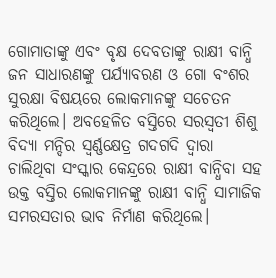ଗୋମାତାଙ୍କୁ ଏବଂ ବୃକ୍ଷ ଦେବତାଙ୍କୁ ରାକ୍ଷୀ ବାନ୍ଧି ଜନ ସାଧାରଣଙ୍କୁ ପର୍ଯ୍ୟାବରଣ ଓ ଗୋ ବଂଶର ସୁରକ୍ଷା ବିଷୟରେ ଲୋକମାନଙ୍କୁ ସଚେତନ କରିଥିଲେ। ଅବହେଳିତ ବସ୍ତିରେ ସରସ୍ୱତୀ ଶିଶୁ ବିଦ୍ୟା ମନ୍ଦିର ସ୍ୱର୍ଣ୍ଣକ୍ଷେତ୍ର ଗଦଗଦି ଦ୍ୱାରା ଚାଲିଥିବା ସଂସ୍କାର କେନ୍ଦ୍ରରେ ରାକ୍ଷୀ ବାନ୍ଧିବା ସହ ଉକ୍ତ ବସ୍ତିର ଲୋକମାନଙ୍କୁ ରାକ୍ଷୀ ବାନ୍ଧି ସାମାଜିକ ସମରସତାର ଭାବ ନିର୍ମାଣ କରିଥିଲେ।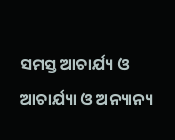ସମସ୍ତ ଆଚାର୍ଯ୍ୟ ଓ ଆଚାର୍ଯ୍ୟା ଓ ଅନ୍ୟାନ୍ୟ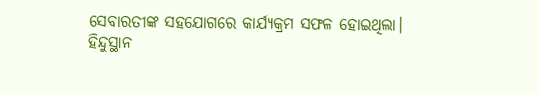ସେବାରତୀଙ୍କ ସହଯୋଗରେ କାର୍ଯ୍ୟକ୍ରମ ସଫଳ ହୋଇଥିଲା।
ହିନ୍ଦୁସ୍ଥାନ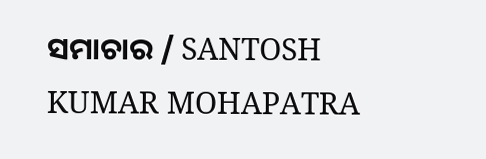ସମାଚାର / SANTOSH KUMAR MOHAPATRA